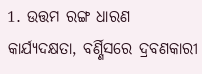1. ଉତ୍ତମ ରଙ୍ଗ ଧାରଣ କାର୍ଯ୍ୟଦକ୍ଷତା, ବର୍ଣ୍ଣିସରେ ଦ୍ରବଣକାରୀ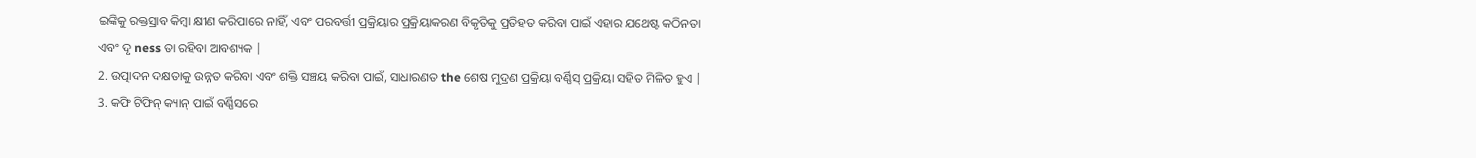ଇଙ୍କିକୁ ରକ୍ତସ୍ରାବ କିମ୍ବା କ୍ଷୀଣ କରିପାରେ ନାହିଁ, ଏବଂ ପରବର୍ତ୍ତୀ ପ୍ରକ୍ରିୟାର ପ୍ରକ୍ରିୟାକରଣ ବିକୃତିକୁ ପ୍ରତିହତ କରିବା ପାଇଁ ଏହାର ଯଥେଷ୍ଟ କଠିନତା ଏବଂ ଦୃ ness ତା ରହିବା ଆବଶ୍ୟକ |
2. ଉତ୍ପାଦନ ଦକ୍ଷତାକୁ ଉନ୍ନତ କରିବା ଏବଂ ଶକ୍ତି ସଞ୍ଚୟ କରିବା ପାଇଁ, ସାଧାରଣତ the ଶେଷ ମୁଦ୍ରଣ ପ୍ରକ୍ରିୟା ବର୍ଣ୍ଣିସ୍ ପ୍ରକ୍ରିୟା ସହିତ ମିଳିତ ହୁଏ |
3. କଫି ଟିଫିନ୍ କ୍ୟାନ୍ ପାଇଁ ବର୍ଣ୍ଣିସରେ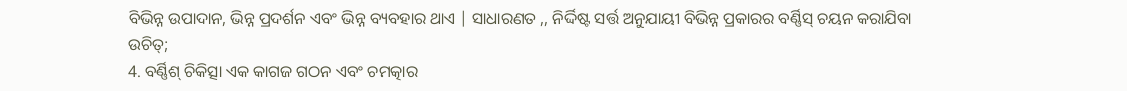ବିଭିନ୍ନ ଉପାଦାନ, ଭିନ୍ନ ପ୍ରଦର୍ଶନ ଏବଂ ଭିନ୍ନ ବ୍ୟବହାର ଥାଏ | ସାଧାରଣତ ,, ନିର୍ଦ୍ଦିଷ୍ଟ ସର୍ତ୍ତ ଅନୁଯାୟୀ ବିଭିନ୍ନ ପ୍ରକାରର ବର୍ଣ୍ଣିସ୍ ଚୟନ କରାଯିବା ଉଚିତ୍;
4. ବର୍ଣ୍ଣିଶ୍ ଚିକିତ୍ସା ଏକ କାଗଜ ଗଠନ ଏବଂ ଚମତ୍କାର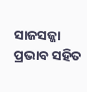ସାଜସଜ୍ଜା ପ୍ରଭାବ ସହିତ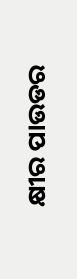କ୍ଷୀର ପାଉଡର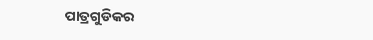ପାତ୍ରଗୁଡିକର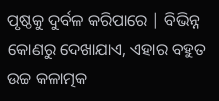ପୃଷ୍ଠକୁ ଦୁର୍ବଳ କରିପାରେ | ବିଭିନ୍ନ କୋଣରୁ ଦେଖାଯାଏ, ଏହାର ବହୁତ ଉଚ୍ଚ କଳାତ୍ମକ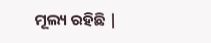ମୂଲ୍ୟ ରହିଛି |